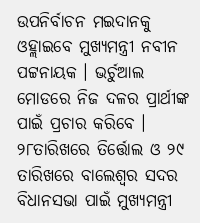ଉପନିର୍ବାଚନ ମଇଦାନକୁ ଓହ୍ଲାଇବେ ମୁଖ୍ୟମନ୍ତ୍ରୀ ନବୀନ ପଟ୍ଟନାୟକ । ଭର୍ଚୁଆଲ ମୋଡରେ ନିଜ ଦଳର ପ୍ରାର୍ଥୀଙ୍କ ପାଇଁ ପ୍ରଚାର କରିବେ । ୨୮ତାରିଖରେ ତିର୍ତ୍ତୋଲ ଓ ୨୯ ତାରିଖରେ ବାଲେଶ୍ୱର ସଦର ବିଧାନସଭା ପାଇଁ ମୁଖ୍ୟମନ୍ତ୍ରୀ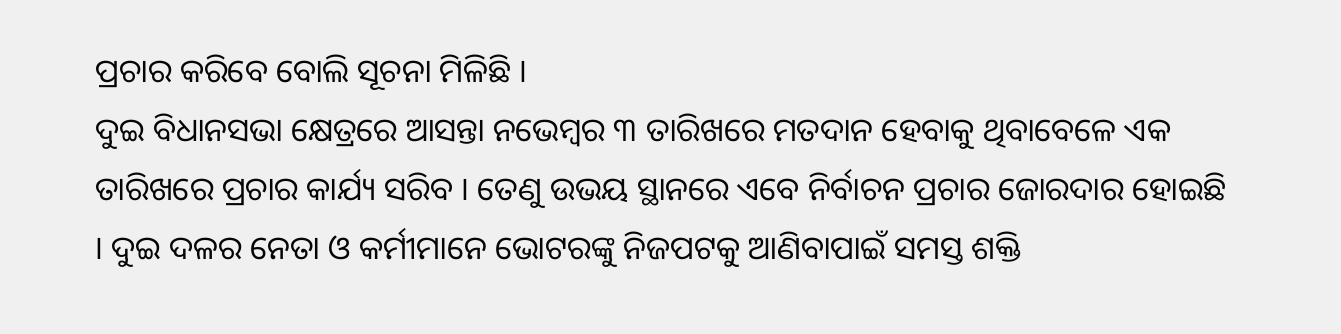ପ୍ରଚାର କରିବେ ବୋଲି ସୂଚନା ମିଳିଛି ।
ଦୁଇ ବିଧାନସଭା କ୍ଷେତ୍ରରେ ଆସନ୍ତା ନଭେମ୍ବର ୩ ତାରିଖରେ ମତଦାନ ହେବାକୁ ଥିବାବେଳେ ଏକ ତାରିଖରେ ପ୍ରଚାର କାର୍ଯ୍ୟ ସରିବ । ତେଣୁ ଉଭୟ ସ୍ଥାନରେ ଏବେ ନିର୍ବାଚନ ପ୍ରଚାର ଜୋରଦାର ହୋଇଛି । ଦୁଇ ଦଳର ନେତା ଓ କର୍ମୀମାନେ ଭୋଟରଙ୍କୁ ନିଜପଟକୁ ଆଣିବାପାଇଁ ସମସ୍ତ ଶକ୍ତି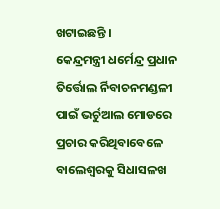ଖଟାଇଛନ୍ତି ।
କେନ୍ଦ୍ରମନ୍ତ୍ରୀ ଧର୍ମେନ୍ଦ୍ର ପ୍ରଧାନ ତିର୍ତ୍ତୋଲ ର୍ନିବାଚନମଣ୍ଡଳୀ ପାଇଁ ଭର୍ଚୁଆଲ ମୋଡରେ ପ୍ରଚାର କରିଥିବାବେଳେ ବାଲେଶ୍ୱରକୁ ସିଧାସଳଖ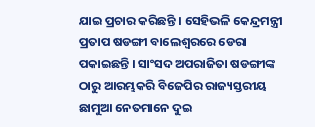ଯାଇ ପ୍ରଚାର କରିଛନ୍ତି । ସେହିଭଳି କେନ୍ଦ୍ରମନ୍ତ୍ରୀ ପ୍ରତାପ ଷଡଙ୍ଗୀ ବାଲେଶ୍ୱରରେ ଡେରା ପକାଇଛନ୍ତି । ସାଂସଦ ଅପରାଜିତା ଷଡଙ୍ଗୀଙ୍କ ଠାରୁ ଆରମ୍ଭକରି ବିଜେପିର ରାଜ୍ୟସ୍ତରୀୟ ଛାମୁଆ ନେତମାନେ ଦୁଇ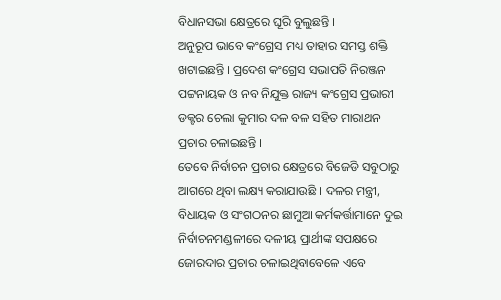ବିଧାନସଭା କ୍ଷେତ୍ରରେ ଘୂରି ବୁଲୁଛନ୍ତି ।
ଅନୁରୂପ ଭାବେ କଂଗ୍ରେସ ମଧ୍ୟ ତାହାର ସମସ୍ତ ଶକ୍ତି ଖଟାଇଛନ୍ତି । ପ୍ରଦେଶ କଂଗ୍ରେସ ସଭାପତି ନିରଞ୍ଜନ ପଟ୍ଟନାୟକ ଓ ନବ ନିଯୁକ୍ତ ରାଜ୍ୟ କଂଗ୍ରେସ ପ୍ରଭାରୀ ଡକ୍ଟର ଚେଲା କୁମାର ଦଳ ବଳ ସହିତ ମାରାଥନ ପ୍ରଚାର ଚଳାଇଛନ୍ତି ।
ତେବେ ନିର୍ବାଚନ ପ୍ରଚାର କ୍ଷେତ୍ରରେ ବିଜେଡି ସବୁଠାରୁ ଆଗରେ ଥିବା ଲକ୍ଷ୍ୟ କରାଯାଉଛି । ଦଳର ମନ୍ତ୍ରୀ, ବିଧାୟକ ଓ ସଂଗଠନର ଛାମୁଆ କର୍ମକର୍ତ୍ତାମାନେ ଦୁଇ ନିର୍ବାଚନମଣ୍ଡଳୀରେ ଦଳୀୟ ପ୍ରାର୍ଥୀଙ୍କ ସପକ୍ଷରେ ଜୋରଦାର ପ୍ରଚାର ଚଳାଇଥିବାବେଳେ ଏବେ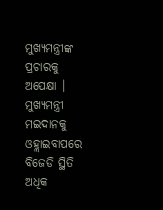ମୁଖ୍ୟମନ୍ତ୍ରୀଙ୍କ ପ୍ରଚାରକୁ ଅପେକ୍ଷା । ମୁଖ୍ୟମନ୍ତ୍ରୀ ମଇଦାନକୁ ଓହ୍ଲାଇବାପରେ ବିଜେଡି ସ୍ଥିତି ଅଧିକ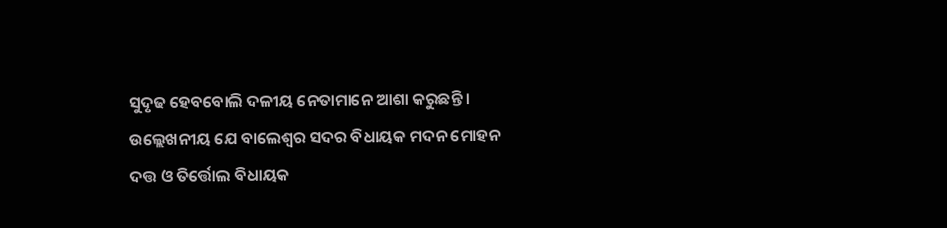ସୁଦୃଢ ହେବବୋଲି ଦଳୀୟ ନେତାମାନେ ଆଶା କରୁଛନ୍ତି ।
ଉଲ୍ଲେଖନୀୟ ଯେ ବାଲେଶ୍ୱର ସଦର ବିଧାୟକ ମଦନ ମୋହନ ଦତ୍ତ ଓ ତିର୍ତ୍ତୋଲ ବିଧାୟକ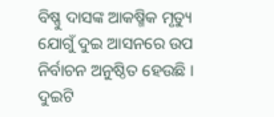ବିଷ୍ଣୁ ଦାସଙ୍କ ଆକଷ୍ମିକ ମୃତ୍ୟୁ ଯୋଗୁଁ ଦୁଇ ଆସନରେ ଉପ ନିର୍ବାଚନ ଅନୁଷ୍ଠିତ ହେଉଛି । ଦୁଇଟି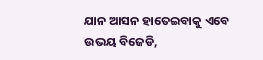ଯାନ ଆସନ ହାତେଇବାକୁ ଏବେ ଉଭୟ ବିଜେଡି,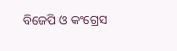ବିଜେପି ଓ କଂଗ୍ରେସ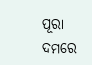ପୂରା ଦମରେ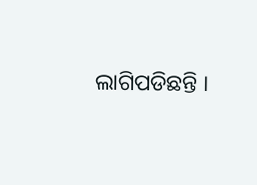ଲାଗିପଡିଛନ୍ତି ।